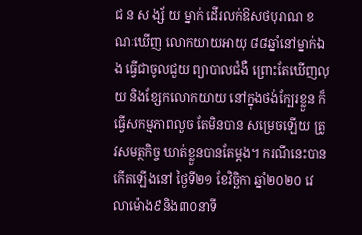ជ ន ស ង្ស័ យ ម្នាក់ ដើរលក់ឱសថបុរាណ ខណៈឃើញ លោកយាយអាយុ ៨៨ឆ្នាំនៅម្នាក់ឯង ធ្វើជាចូលជួយ ព្យាបាលជំងឺ ព្រោះតែឃើញលុយ និងខ្សែកលោកយាយ នៅក្នុងថង់ក្បែរខ្លួន ក៏ធ្វើសកម្មភាពលួច តែមិនបាន សម្រេចឡើយ ត្រូវសមត្ថកិច្ច ឃាត់ខ្លួនបានតែម្ដង។ ករណីនេះបានកើតឡើងនៅ ថ្ងៃទី២១ ខែវិច្ឆិកា ឆ្នាំ២០២០ វេលាម៉ោង៩និង៣០នាទី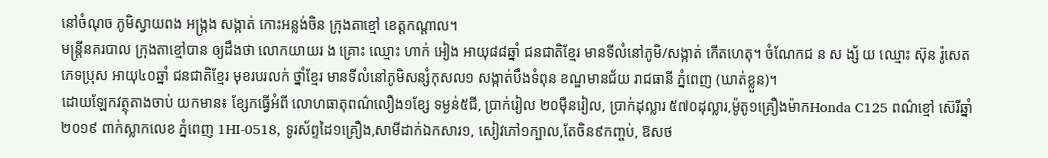នៅចំណុច ភូមិស្វាយពង អង្រ្កង សង្កាត់ កោះអន្លង់ចិន ក្រុងតាខ្មៅ ខេត្តកណ្តាល។
មន្ត្រីនគរបាល ក្រុងតាខ្មៅបាន ឲ្យដឹងថា លោកយាយរ ង គ្រោះ ឈ្មោះ ហាក់ អៀង អាយុ៨៨ឆ្នាំ ជនជាតិខ្មែរ មានទីលំនៅភូមិ/សង្កាត់ កើតហេតុ។ ចំណែកជ ន ស ង្ស័ យ ឈ្មោះ ស៊ុន រ៉ូសេត ភេទប្រុស អាយុ៤០ឆ្នាំ ជនជាតិខ្មែរ មុខរបរលក់ ថ្នាំខ្មែរ មានទីលំនៅភូមិសន្សំកុសល១ សង្កាត់បឹងទំពុន ខណ្ឌមានជ័យ រាជធានី ភ្នំពេញ (ឃាត់ខ្លួន)។
ដោយឡែកវត្ថុតាងចាប់ យកមាន៖ ខ្សែកធ្វើអំពី លោហធាតុពណ៌លឿង១ខ្សែ ទម្ងន់៥ជី, ប្រាក់រៀល ២០ម៉ឺនរៀល, ប្រាក់ដុល្លារ ៥៧០ដុល្លារ,ម៉ូតូ១គ្រឿងម៉ាកHonda C125 ពណ៌ខ្មៅ ស៊េរីឆ្នាំ២០១៩ ពាក់ស្លាកលេខ ភ្នំពេញ 1HI-0518, ទូរស័ព្ទដៃ១គ្រឿង,សាមីដាក់ឯកសារ១, សៀវភៅ១ក្បាល,តែចិន៩កញ្ចប់, ឱសថ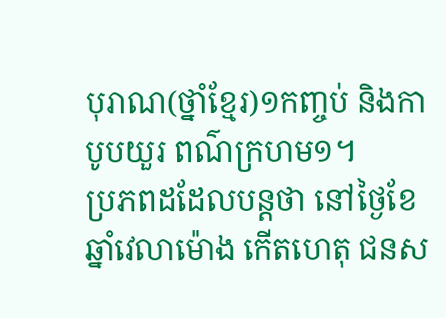បុរាណ(ថ្នាំខ្មែរ)១កញ្ចប់ និងកាបូបយួរ ពណ៌ក្រហម១។
ប្រភពដដែលបន្តថា នៅថ្ងៃខែឆ្នាំវេលាម៉ោង កើតហេតុ ជនស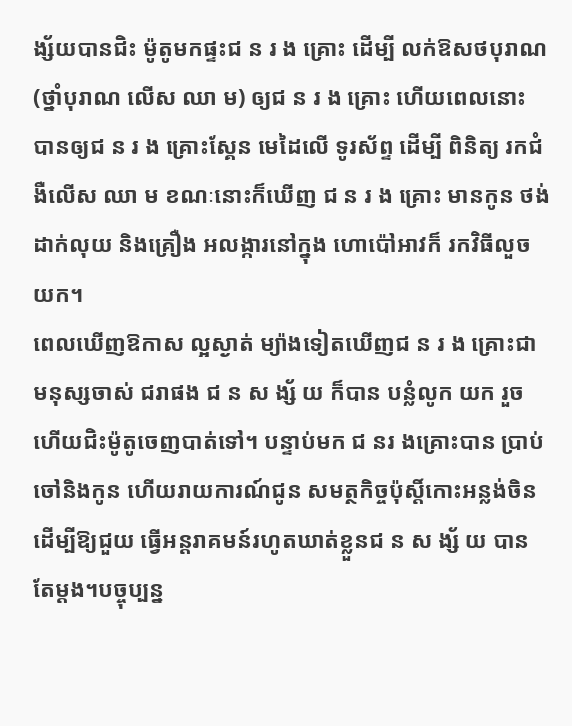ង្ស័យបានជិះ ម៉ូតូមកផ្ទះជ ន រ ង គ្រោះ ដើម្បី លក់ឱសថបុរាណ (ថ្នាំបុរាណ លើស ឈា ម) ឲ្យជ ន រ ង គ្រោះ ហើយពេលនោះ បានឲ្យជ ន រ ង គ្រោះស្គែន មេដៃលើ ទូរស័ព្ទ ដើម្បី ពិនិត្យ រកជំងឺលើស ឈា ម ខណៈនោះក៏ឃើញ ជ ន រ ង គ្រោះ មានកូន ថង់ដាក់លុយ និងគ្រឿង អលង្ការនៅក្នុង ហោប៉ៅអាវក៏ រកវិធីលួចយក។
ពេលឃើញឱកាស ល្អស្ងាត់ ម្យ៉ាងទៀតឃើញជ ន រ ង គ្រោះជា មនុស្សចាស់ ជរាផង ជ ន ស ង្ស័ យ ក៏បាន បន្លំលូក យក រួចហើយជិះម៉ូតូចេញបាត់ទៅ។ បន្ទាប់មក ជ នរ ងគ្រោះបាន ប្រាប់ចៅនិងកូន ហើយរាយការណ៍ជូន សមត្ថកិច្ចប៉ុស្តិ៍កោះអន្លង់ចិន ដើម្បីឱ្យជួយ ធ្វើអន្តរាគមន៍រហូតឃាត់ខ្លួនជ ន ស ង្ស័ យ បានតែម្ដង។បច្ចុប្បន្ន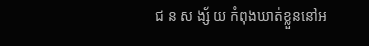ជ ន ស ង្ស័ យ កំពុងឃាត់ខ្លួននៅអ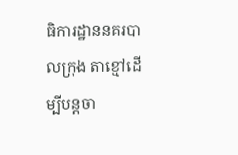ធិការដ្ឋាននគរបាលក្រុង តាខ្មៅដើម្បីបន្តចា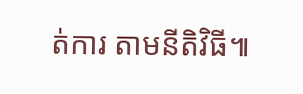ត់ការ តាមនីតិវិធី៕